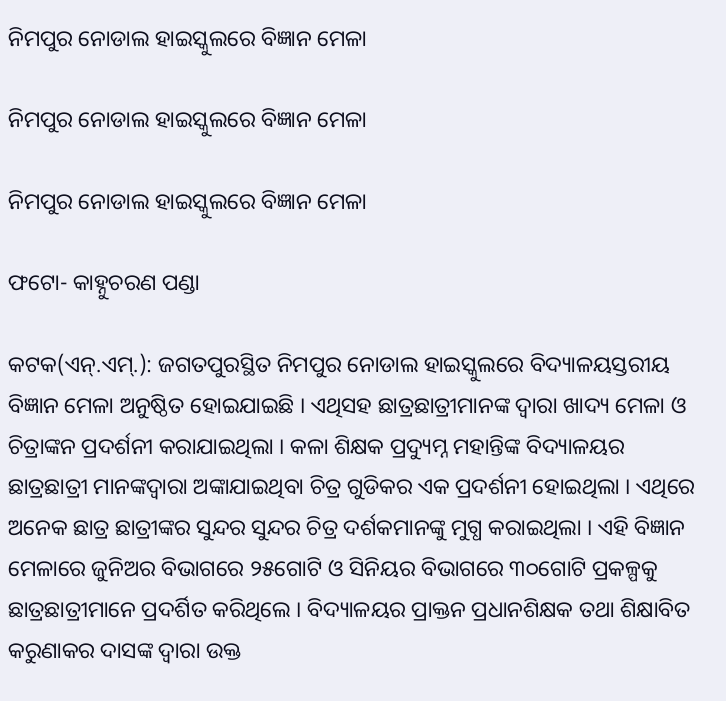ନିମପୁର ନୋଡାଲ ହାଇସ୍କୁଲରେ ବିଜ୍ଞାନ ମେଳା

ନିମପୁର ନୋଡାଲ ହାଇସ୍କୁଲରେ ବିଜ୍ଞାନ ମେଳା

ନିମପୁର ନୋଡାଲ ହାଇସ୍କୁଲରେ ବିଜ୍ଞାନ ମେଳା

ଫଟୋ- କାହ୍ନୁଚରଣ ପଣ୍ଡା

କଟକ(ଏନ୍‌.ଏମ୍‌.): ଜଗତପୁରସ୍ଥିତ ନିମପୁର ନୋଡାଲ ହାଇସ୍କୁଲରେ ବିଦ୍ୟାଳୟସ୍ତରୀୟ ବିଜ୍ଞାନ ମେଳା ଅନୁଷ୍ଠିତ ହୋଇଯାଇଛି । ଏଥିସହ ଛାତ୍ରଛାତ୍ରୀମାନଙ୍କ ଦ୍ୱାରା ଖାଦ୍ୟ ମେଳା ଓ ଚିତ୍ରାଙ୍କନ ପ୍ରଦର୍ଶନୀ କରାଯାଇଥିଲା । କଳା ଶିକ୍ଷକ ପ୍ରଦ୍ୟୁମ୍ନ ମହାନ୍ତିଙ୍କ ବିଦ୍ୟାଳୟର ଛାତ୍ରଛାତ୍ରୀ ମାନଙ୍କଦ୍ୱାରା ଅଙ୍କାଯାଇଥିବା ଚିତ୍ର ଗୁଡିକର ଏକ ପ୍ରଦର୍ଶନୀ ହୋଇଥିଲା । ଏଥିରେ ଅନେକ ଛାତ୍ର ଛାତ୍ରୀଙ୍କର ସୁନ୍ଦର ସୁନ୍ଦର ଚିତ୍ର ଦର୍ଶକମାନଙ୍କୁ ମୁଗ୍ଧ କରାଇଥିଲା । ଏହି ବିଜ୍ଞାନ ମେଳାରେ ଜୁନିଅର ବିଭାଗରେ ୨୫ଗୋଟି ଓ ସିନିୟର ବିଭାଗରେ ୩୦ଗୋଟି ପ୍ରକଳ୍ପକୁ ଛାତ୍ରଛାତ୍ରୀମାନେ ପ୍ରଦର୍ଶିତ କରିଥିଲେ । ବିଦ୍ୟାଳୟର ପ୍ରାକ୍ତନ ପ୍ରଧାନଶିକ୍ଷକ ତଥା ଶିକ୍ଷାବିତ କରୁଣାକର ଦାସଙ୍କ ଦ୍ୱାରା ଉକ୍ତ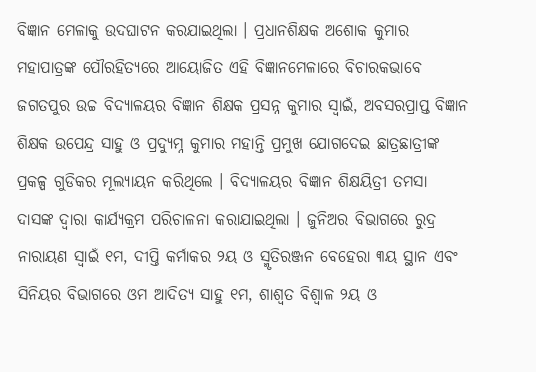ବିଜ୍ଞାନ ମେଳାକୁ ଉଦଘାଟନ କରଯାଇଥିଲା । ପ୍ରଧାନଶିକ୍ଷକ ଅଶୋକ କୁମାର ମହାପାତ୍ରଙ୍କ ପୌରହିତ୍ୟରେ ଆୟୋଜିତ ଏହି ବିଜ୍ଞାନମେଳାରେ ବିଚାରକଭାବେ ଜଗତପୁର ଉଚ୍ଚ ବିଦ୍ୟାଳୟର ବିଜ୍ଞାନ ଶିକ୍ଷକ ପ୍ରସନ୍ନ କୁମାର ସ୍ୱାଇଁ, ଅବସରପ୍ରାପ୍ତ ବିଜ୍ଞାନ ଶିକ୍ଷକ ଉପେନ୍ଦ୍ର ସାହୁ ଓ ପ୍ରଦ୍ୟୁମ୍ନ କୁମାର ମହାନ୍ତି ପ୍ରମୁଖ ଯୋଗଦେଇ ଛାତ୍ରଛାତ୍ରୀଙ୍କ ପ୍ରକଳ୍ପ ଗୁଡିକର ମୂଲ୍ୟାୟନ କରିଥିଲେ । ବିଦ୍ୟାଳୟର ବିଜ୍ଞାନ ଶିକ୍ଷୟିତ୍ରୀ ତମସା ଦାସଙ୍କ ଦ୍ୱାରା କାର୍ଯ୍ୟକ୍ରମ ପରିଚାଳନା କରାଯାଇଥିଲା । ଜୁନିଅର ବିଭାଗରେ ରୁଦ୍ର ନାରାୟଣ ସ୍ୱାଇଁ ୧ମ, ଦୀପ୍ତି କର୍ମାକର ୨ୟ ଓ ସ୍ମୃତିରଞ୍ଜନ ବେହେରା ୩ୟ ସ୍ଥାନ ଏବଂ ସିନିୟର ବିଭାଗରେ ଓମ ଆଦିତ୍ୟ ସାହୁ ୧ମ, ଶାଶ୍ୱତ ବିଶ୍ୱାଳ ୨ୟ ଓ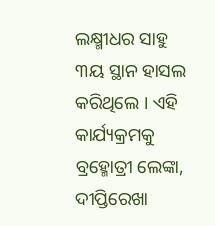ଲକ୍ଷ୍ମୀଧର ସାହୁ ୩ୟ ସ୍ଥାନ ହାସଲ କରିଥିଲେ । ଏହି କାର୍ଯ୍ୟକ୍ରମକୁ ବ୍ରହ୍ମୋତ୍ରୀ ଲେଙ୍କା, ଦୀପ୍ତିରେଖା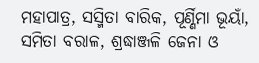ମହାପାତ୍ର, ସସ୍ମିତା ବାରିକ, ପୂର୍ଣ୍ଣିମା ଭୂୟାଁ, ସମିତା ବରାଳ, ଶ୍ରଦ୍ଧାଞ୍ଜଳି ଜେନା ଓ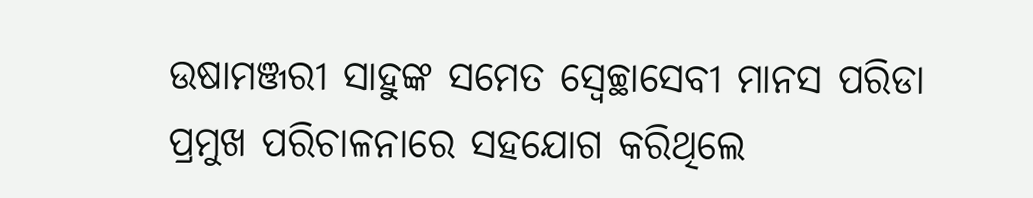ଉଷାମଞ୍ଜରୀ ସାହୁଙ୍କ ସମେତ ସ୍ୱେଚ୍ଛାସେବୀ ମାନସ ପରିଡା ପ୍ରମୁଖ ପରିଚାଳନାରେ ସହଯୋଗ କରିଥିଲେ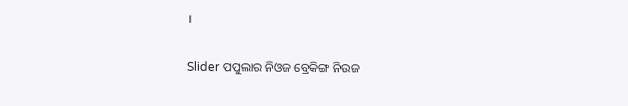।

Slider ପପୁଲାର ନିଓଜ ବ୍ରେକିଙ୍ଗ ନିଉଜ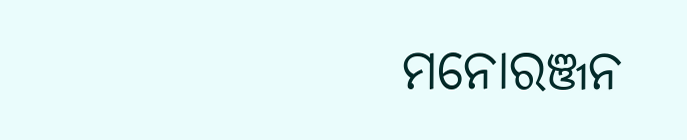ମନୋରଞ୍ଜନ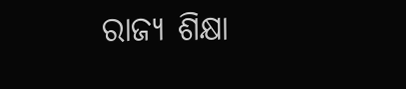ରାଜ୍ୟ ଶିକ୍ଷା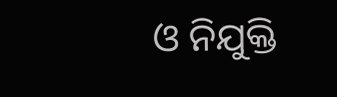ଓ ନିଯୁକ୍ତି